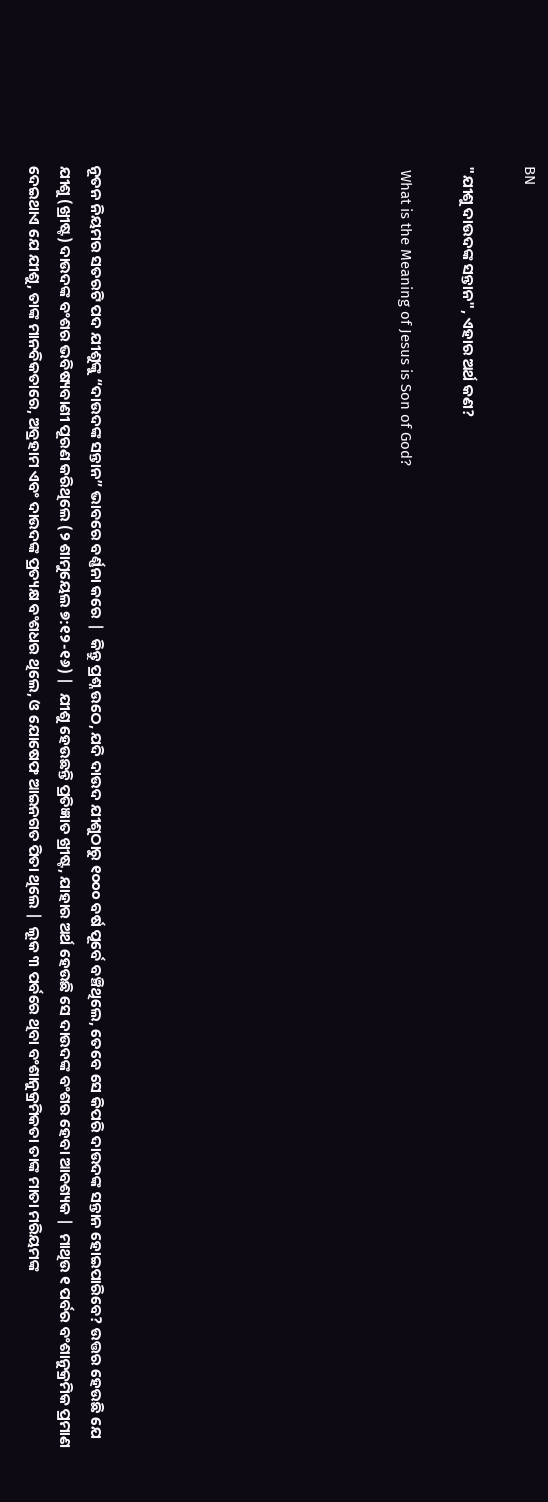BN

"ଯୀଶୁ ଦାଉଦଙ୍କ ସନ୍ତାନ", ଏହାର ଅର୍ଥ କଣ?

 What is the Meaning of Jesus is Son of God?









ନୂତନ ନିୟମର ସତରଟି ପଦ ଯୀଶୁଙ୍କୁ “ଦାଉଦଙ୍କ ସନ୍ତାନ” ଭାବରେ ବର୍ଣ୍ଣନା କରେ |  କିନ୍ତୁ ପ୍ରଶ୍ନ ଉଠେ, ଯଦି ଦାଉଦ ଯୀଶୁଠାରୁ ୧୦୦୦ ବର୍ଷ ପୂର୍ବେ ବଞ୍ଚିଥିଲେ, ତେବେ ସେ କିପରି ଦାଉଦଙ୍କ ସନ୍ତାନ ହୋଇପାରିବେ? ଉତ୍ତର ହେଉଛି ଯେ ଯୀଶୁ (ଖ୍ରୀଷ୍ଟ) ଦାଉଦଙ୍କ ବଂଶର ଭବିଷ୍ୟବାଣୀ ପୂରଣ କରିଥିଲେ (୨ ଶାମୁୟେଲ ୭:୧୨-୧୬) |  ଯୀଶୁ ହେଉଛନ୍ତି ପ୍ରତିଜ୍ଞାତ ଖ୍ରୀଷ୍ଟ, ଯାହାର ଅର୍ଥ ହେଉଛି ସେ ଦାଉଦଙ୍କ ବଂଶର ହେବା ଆବଶ୍ୟକ |  ମାଥିଉ ୧ ପର୍ବର ବଂଶାନୁକ୍ରମିକ ପ୍ରମାଣ ଦେଇଥାଏ ଯେ ଯୀଶୁ, ତାଙ୍କ ମାନବିକତାରେ, ଅବ୍ରହାମ ଏବଂ ଦାଉଦଙ୍କ ପ୍ରତ୍ୟକ୍ଷ ବଂଶଧର ଥିଲେ, ଓ ଯୋଷେଫ ଆଇନଗତ ପିତା ଥିଲେ |  ଲୂକ ୩ ପର୍ବରେ ଥିବା ବଂଶାନୁକ୍ରମିକତା ତାଙ୍କ ମାତା ମରିୟମଙ୍କ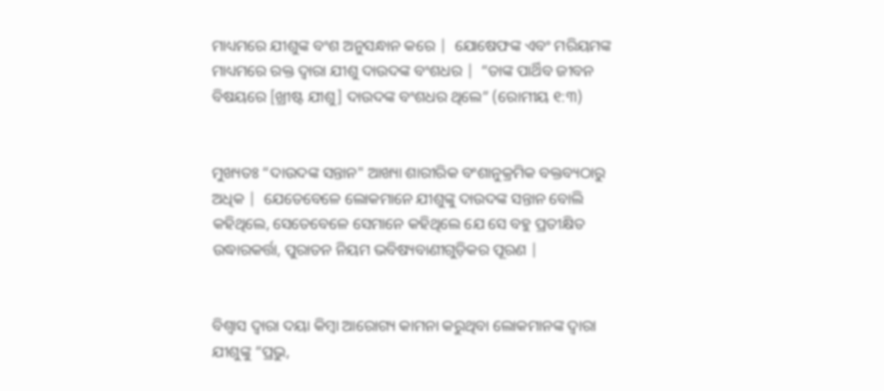ମାଧ୍ୟମରେ ଯୀଶୁଙ୍କ ବଂଶ ଅନୁସନ୍ଧାନ କରେ |  ଯୋଷେଫଙ୍କ ଏବଂ ମରିୟମଙ୍କ ମାଧ୍ୟମରେ ରକ୍ତ ଦ୍ୱାରା ଯୀଶୁ ଦାଉଦଙ୍କ ବଂଶଧର |  “ତାଙ୍କ ପାର୍ଥିବ ଜୀବନ ବିଷୟରେ [ଖ୍ରୀଷ୍ଟ ଯୀଶୁ] ଦାଉଦଙ୍କ ବଂଶଧର ଥିଲେ” (ରୋମୀୟ ୧:୩)


ମୁଖ୍ୟତଃ “ଦାଉଦଙ୍କ ସନ୍ତାନ" ଆଖ୍ୟା ଶାରୀରିକ ବଂଶାନୁକ୍ରମିକ ବକ୍ତବ୍ୟଠାରୁ ଅଧିକ |  ଯେତେବେଳେ ଲୋକମାନେ ଯୀଶୁଙ୍କୁ ଦାଉଦଙ୍କ ସନ୍ତାନ ବୋଲି କହିଥିଲେ, ସେତେବେଳେ ସେମାନେ କହିଥିଲେ ଯେ ସେ ବହୁ ପ୍ରତୀକ୍ଷିତ ଉଦ୍ଧାରକର୍ତ୍ତା, ପୁରାତନ ନିୟମ ଭବିଷ୍ୟବାଣୀଗୁଡ଼ିକର ପୂରଣ |


ବିଶ୍ବାସ ଦ୍ୱାରା ଦୟା କିମ୍ବା ଆରୋଗ୍ୟ କାମନା କରୁଥିବା ଲୋକମାନଙ୍କ ଦ୍ୱାରା ଯୀଶୁଙ୍କୁ “ପ୍ରଭୁ,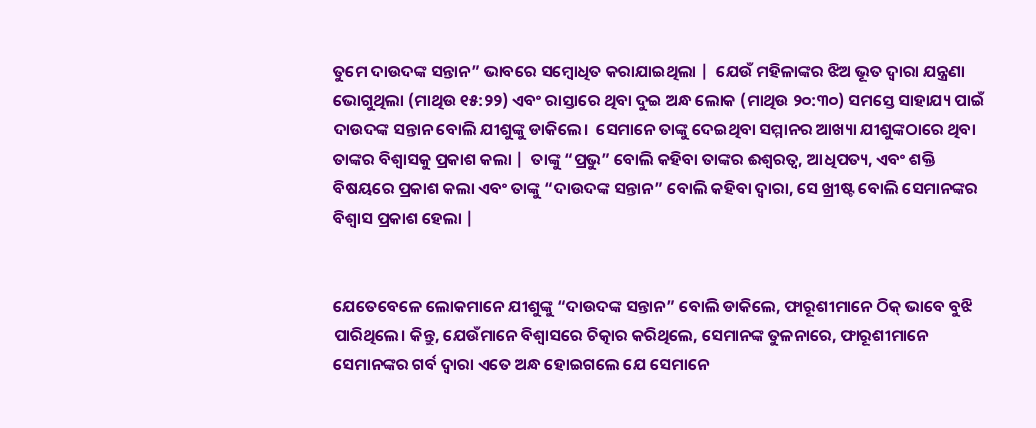ତୁମେ ଦାଉଦଙ୍କ ସନ୍ତାନ” ଭାବରେ ସମ୍ବୋଧିତ କରାଯାଇଥିଲା |  ଯେଉଁ ମହିଳାଙ୍କର ଝିଅ ଭୂତ ଦ୍ଵାରା ଯନ୍ତ୍ରଣା ଭୋଗୁଥିଲା (ମାଥିଉ ୧୫:୨୨) ଏବଂ ରାସ୍ତାରେ ଥିବା ଦୁଇ ଅନ୍ଧ ଲୋକ (ମାଥିଉ ୨୦:୩୦) ସମସ୍ତେ ସାହାଯ୍ୟ ପାଇଁ ଦାଉଦଙ୍କ ସନ୍ତାନ ବୋଲି ଯୀଶୁଙ୍କୁ ଡାକିଲେ।  ସେମାନେ ତାଙ୍କୁ ଦେଇଥିବା ସମ୍ମାନର ଆଖ୍ୟା ଯୀଶୁଙ୍କଠାରେ ଥିବା ତାଙ୍କର ବିଶ୍ବାସକୁ ପ୍ରକାଶ କଲା |  ତାଙ୍କୁ “ପ୍ରଭୁ” ବୋଲି କହିବା ତାଙ୍କର ଈଶ୍ବରତ୍ୱ, ଆଧିପତ୍ୟ, ଏବଂ ଶକ୍ତି ବିଷୟରେ ପ୍ରକାଶ କଲା ଏବଂ ତାଙ୍କୁ “ଦାଉଦଙ୍କ ସନ୍ତାନ” ବୋଲି କହିବା ଦ୍ଵାରା, ସେ ଖ୍ରୀଷ୍ଟ ବୋଲି ସେମାନଙ୍କର ବିଶ୍ୱାସ ପ୍ରକାଶ ହେଲା |


ଯେତେବେଳେ ଲୋକମାନେ ଯୀଶୁଙ୍କୁ “ଦାଉଦଙ୍କ ସନ୍ତାନ” ବୋଲି ଡାକିଲେ, ଫାରୂଶୀମାନେ ଠିକ୍ ଭାବେ ବୁଝି ପାରିଥିଲେ। କିନ୍ତୁ, ଯେଉଁମାନେ ବିଶ୍ୱାସରେ ଚିତ୍କାର କରିଥିଲେ, ସେମାନଙ୍କ ତୁଳନାରେ, ଫାରୂଶୀମାନେ ସେମାନଙ୍କର ଗର୍ବ ଦ୍ୱାରା ଏତେ ଅନ୍ଧ ହୋଇଗଲେ ଯେ ସେମାନେ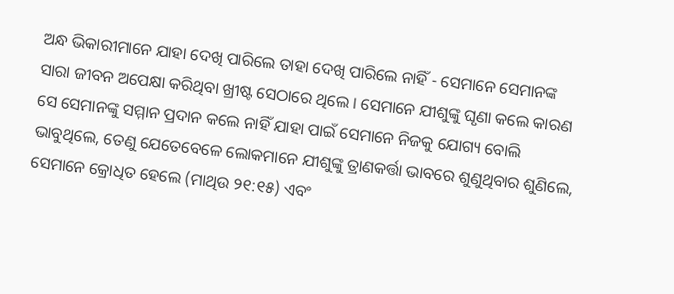ଅନ୍ଧ ଭିକାରୀମାନେ ଯାହା ଦେଖି ପାରିଲେ ତାହା ଦେଖି ପାରିଲେ ନାହିଁ - ସେମାନେ ସେମାନଙ୍କ ସାରା ଜୀବନ ଅପେକ୍ଷା କରିଥିବା ଖ୍ରୀଷ୍ଟ ସେଠାରେ ଥିଲେ । ସେମାନେ ଯୀଶୁଙ୍କୁ ଘୃଣା କଲେ କାରଣ ସେ ସେମାନଙ୍କୁ ସମ୍ମାନ ପ୍ରଦାନ କଲେ ନାହିଁ ଯାହା ପାଇଁ ସେମାନେ ନିଜକୁ ଯୋଗ୍ୟ ବୋଲି ଭାବୁଥିଲେ, ତେଣୁ ଯେତେବେଳେ ଲୋକମାନେ ଯୀଶୁଙ୍କୁ ତ୍ରାଣକର୍ତ୍ତା ଭାବରେ ଶୁଣୁଥିବାର ଶୁଣିଲେ, ସେମାନେ କ୍ରୋଧିତ ହେଲେ (ମାଥିଉ ୨୧:୧୫) ଏବଂ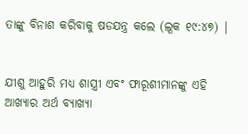ତାଙ୍କୁ ବିନାଶ କରିବାକୁ ଷଡଯନ୍ତ୍ର କଲେ (ଲୂକ ୧୯:୪୭) |


ଯୀଶୁ ଆହୁରି ମଧ୍ୟ ଶାସ୍ତ୍ରୀ ଏବଂ ଫାରୂଶୀମାନଙ୍କୁ ଏହି ଆଖ୍ୟାର ଅର୍ଥ ବ୍ୟାଖ୍ୟା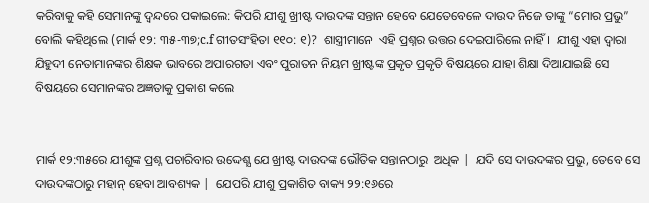କରିବାକୁ କହି ସେମାନଙ୍କୁ ଦ୍ୱନ୍ଦରେ ପକାଇଲେ: କିପରି ଯୀଶୁ ଖ୍ରୀଷ୍ଟ ଦାଉଦଙ୍କ ସନ୍ତାନ ହେବେ ଯେତେବେଳେ ଦାଉଦ ନିଜେ ତାଙ୍କୁ “ମୋର ପ୍ରଭୁ” ବୋଲି କହିଥିଲେ (ମାର୍କ ୧୨: ୩୫-୩୭;c.f ଗୀତସଂହିତା ୧୧୦: ୧)?  ଶାସ୍ତ୍ରୀମାନେ  ଏହି ପ୍ରଶ୍ନର ଉତ୍ତର ଦେଇପାରିଲେ ନାହିଁ।  ଯୀଶୁ ଏହା ଦ୍ଵାରା ଯିହୁଦୀ ନେତାମାନଙ୍କର ଶିକ୍ଷକ ଭାବରେ ଅପାରଗତା ଏବଂ ପୁରାତନ ନିୟମ ଖ୍ରୀଷ୍ଟଙ୍କ ପ୍ରକୃତ ପ୍ରକୃତି ବିଷୟରେ ଯାହା ଶିକ୍ଷା ଦିଆଯାଇଛି ସେ ବିଷୟରେ ସେମାନଙ୍କର ଅଜ୍ଞତାକୁ ପ୍ରକାଶ କଲେ


ମାର୍କ ୧୨:୩୫ରେ ଯୀଶୁଙ୍କ ପ୍ରଶ୍ନ ପଚାରିବାର ଉଦ୍ଦେଶ୍ଯ ଯେ ଖ୍ରୀଷ୍ଟ ଦାଉଦଙ୍କ ଭୌତିକ ସନ୍ତାନଠାରୁ  ଅଧିକ |  ଯଦି ସେ ଦାଉଦଙ୍କର ପ୍ରଭୁ, ତେବେ ସେ ଦାଉଦଙ୍କଠାରୁ ମହାନ୍ ହେବା ଆବଶ୍ୟକ |  ଯେପରି ଯୀଶୁ ପ୍ରକାଶିତ ବାକ୍ୟ ୨୨:୧୬ରେ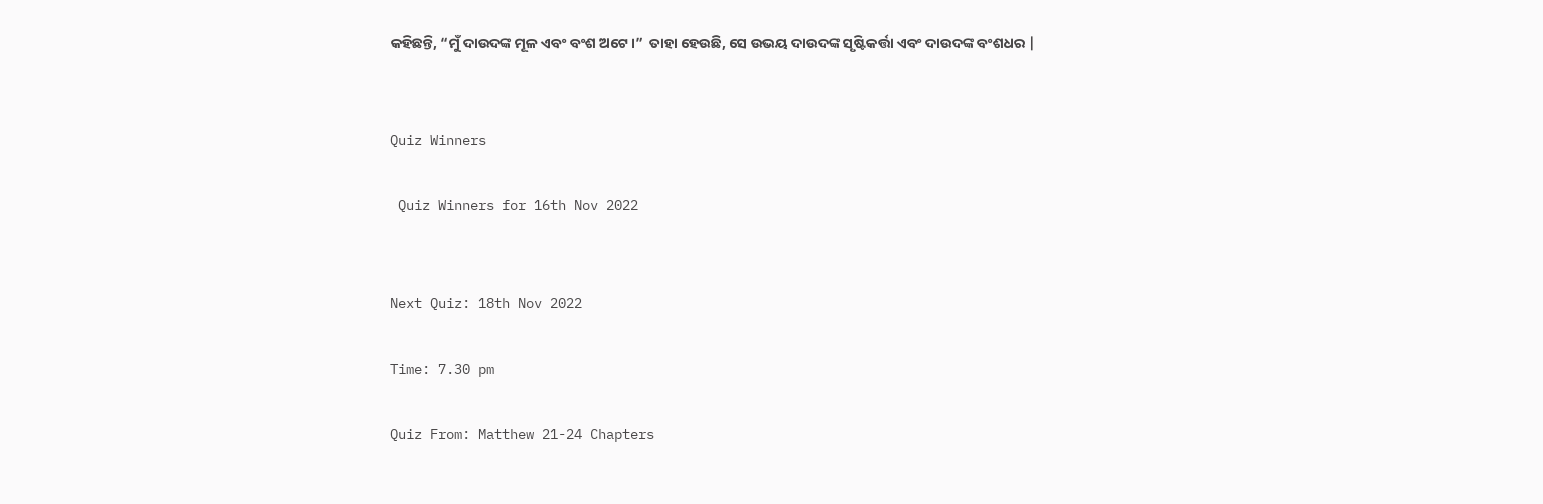କହିଛନ୍ତି, “ମୁଁ ଦାଉଦଙ୍କ ମୂଳ ଏବଂ ବଂଶ ଅଟେ।”  ତାହା ହେଉଛି, ସେ ଉଭୟ ଦାଉଦଙ୍କ ସୃଷ୍ଟିକର୍ତ୍ତା ଏବଂ ଦାଉଦଙ୍କ ବଂଶଧର |


Quiz Winners

 Quiz Winners for 16th Nov 2022


Next Quiz: 18th Nov 2022

Time: 7.30 pm

Quiz From: Matthew 21-24 Chapters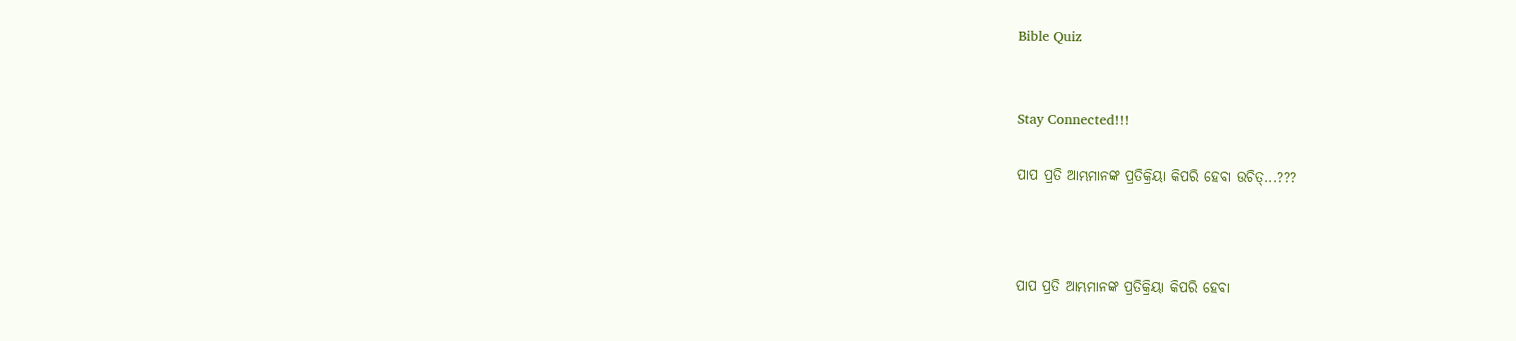Bible Quiz


Stay Connected!!!

ପାପ ପ୍ରତି ଆମ୍ଭମାନଙ୍କ ପ୍ରତିକ୍ରିୟା କିପରି ହେବା ଉଚିତ୍...???



ପାପ ପ୍ରତି ଆମ୍ଭମାନଙ୍କ ପ୍ରତିକ୍ରିୟା କିପରି ହେବା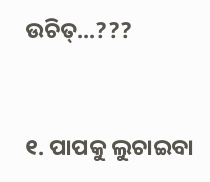ଉଚିତ୍...???


୧. ପାପକୁ ଲୁଚାଇବା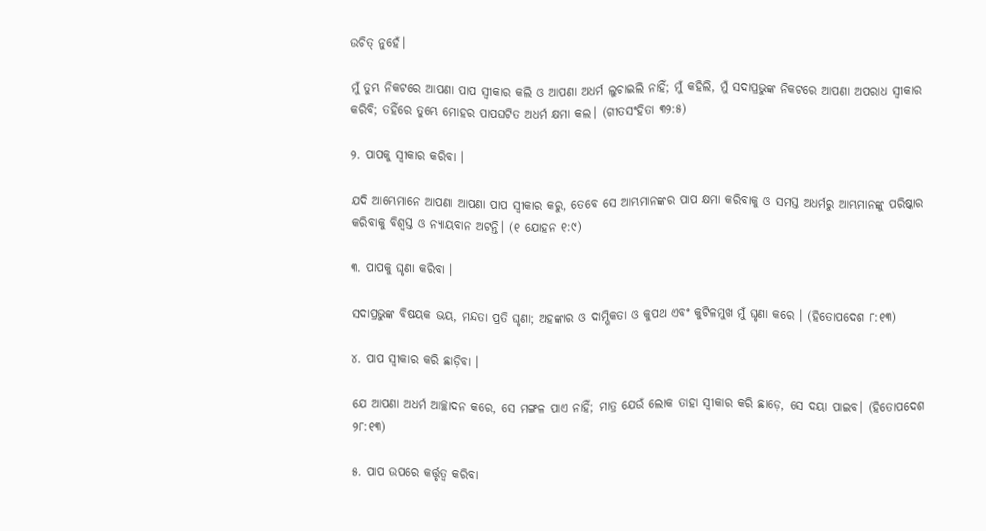ଉଚିତ୍ ନୁହେଁ।

ମୁଁ ତୁମ୍ଭ ନିକଟରେ ଆପଣା ପାପ ସ୍ଵୀକାର କଲି ଓ ଆପଣା ଅଧର୍ମ ଲୁଚାଇଲି ନାହିଁ; ମୁଁ କହିଲି, ମୁଁ ସଦାପ୍ରଭୁଙ୍କ ନିକଟରେ ଆପଣା ଅପରାଧ ସ୍ଵୀକାର କରିବି; ତହିଁରେ ତୁମ୍ଭେ ମୋହର ପାପଘଟିତ ଅଧର୍ମ କ୍ଷମା କଲ। (ଗୀତସଂହିତା ୩୨:୫)

୨. ପାପକୁ ସ୍ୱୀକାର କରିବା ।

ଯଦି ଆମ୍ଭେମାନେ ଆପଣା ଆପଣା ପାପ ସ୍ଵୀକାର କରୁ, ତେବେ ସେ ଆମ୍ଭମାନଙ୍କର ପାପ କ୍ଷମା କରିବାକୁ ଓ ସମସ୍ତ ଅଧର୍ମରୁ ଆମ୍ଭମାନଙ୍କୁ ପରିଷ୍କାର କରିବାକୁ ବିଶ୍ଵସ୍ତ ଓ ନ୍ୟାୟବାନ ଅଟନ୍ତି। (୧ ଯୋହନ ୧:୯)

୩. ପାପକୁ ଘୃଣା କରିବା ।

ସଦାପ୍ରଭୁଙ୍କ ବିଷୟକ ଭୟ, ମନ୍ଦତା ପ୍ରତି ଘୃଣା; ଅହଙ୍କାର ଓ ଦାମ୍ଭିକତା ଓ କୁପଥ ଏବଂ କୁଟିଳମୁଖ ମୁଁ ଘୃଣା କରେ । (ହିତୋପଦେଶ ୮:୧୩)

୪. ପାପ ସ୍ୱୀକାର କରି ଛାଡ଼ିବା ।

ଯେ ଆପଣା ଅଧର୍ମ ଆଚ୍ଛାଦନ କରେ, ସେ ମଙ୍ଗଳ ପାଏ ନାହିଁ; ମାତ୍ର ଯେଉଁ ଲୋକ ତାହା ସ୍ଵୀକାର କରି ଛାଡ଼େ, ସେ ଦୟା ପାଇବ। (ହିତୋପଦେଶ ୨୮:୧୩)

୫. ପାପ ଉପରେ କର୍ତ୍ତୃତ୍ୱ କରିବା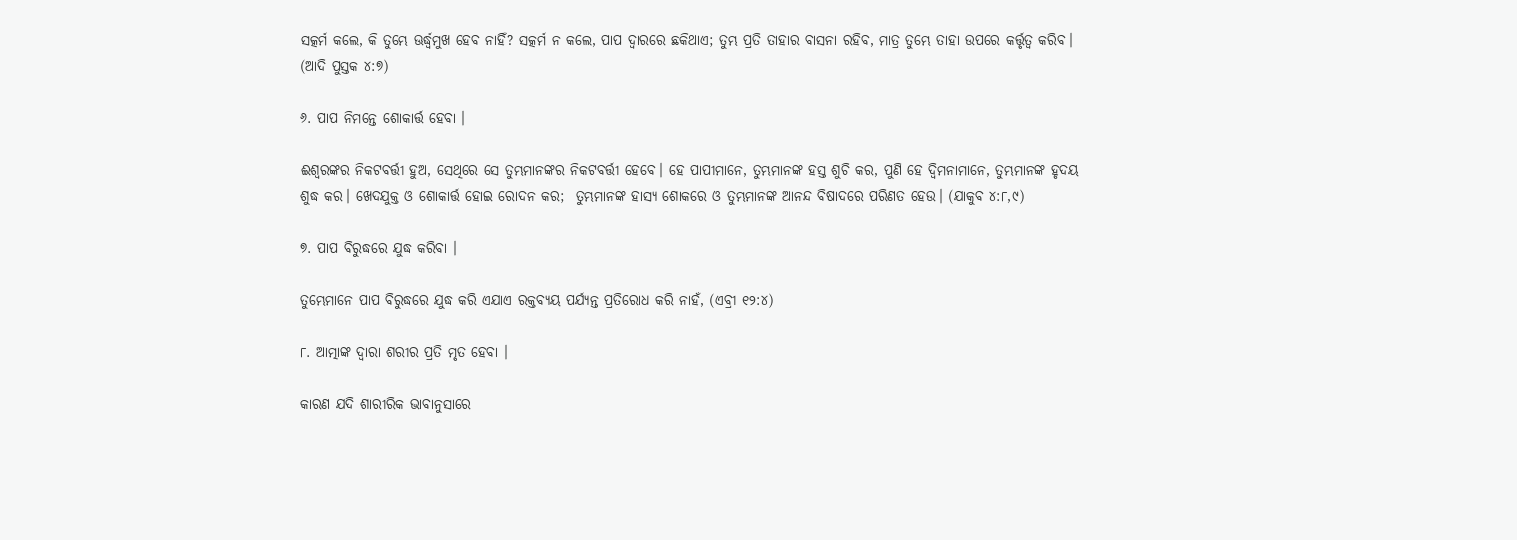ସତ୍କର୍ମ କଲେ, କି ତୁମ୍ଭେ ଊର୍ଦ୍ଧ୍ଵମୁଖ ହେବ ନାହିଁ? ସତ୍କର୍ମ ନ କଲେ, ପାପ ଦ୍ଵାରରେ ଛକିଥାଏ; ତୁମ୍ଭ ପ୍ରତି ତାହାର ବାସନା ରହିବ, ମାତ୍ର ତୁମ୍ଭେ ତାହା ଉପରେ କର୍ତ୍ତୃତ୍ଵ କରିବ। (ଆଦି ପୁସ୍ତକ ୪:୭)

୬. ପାପ ନିମନ୍ତେ ଶୋକାର୍ତ୍ତ ହେବା ।

ଈଶ୍ଵରଙ୍କର ନିକଟବର୍ତ୍ତୀ ହୁଅ, ସେଥିରେ ସେ ତୁମ୍ଭମାନଙ୍କର ନିକଟବର୍ତ୍ତୀ ହେବେ। ହେ ପାପୀମାନେ, ତୁମ୍ଭମାନଙ୍କ ହସ୍ତ ଶୁଚି କର, ପୁଣି ହେ ଦ୍ଵିମନାମାନେ, ତୁମ୍ଭମାନଙ୍କ ହୃଦୟ ଶୁଦ୍ଧ କର। ଖେଦଯୁକ୍ତ ଓ ଶୋକାର୍ତ୍ତ ହୋଇ ରୋଦନ କର;  ତୁମ୍ଭମାନଙ୍କ ହାସ୍ୟ ଶୋକରେ ଓ ତୁମ୍ଭମାନଙ୍କ ଆନନ୍ଦ ବିଷାଦରେ ପରିଣତ ହେଉ। (ଯାକୁବ ୪:୮,୯)

୭. ପାପ ବିରୁଦ୍ଧରେ ଯୁଦ୍ଧ କରିବା ।

ତୁମ୍ଭେମାନେ ପାପ ବିରୁଦ୍ଧରେ ଯୁଦ୍ଧ କରି ଏଯାଏ ରକ୍ତବ୍ୟୟ ପର୍ଯ୍ୟନ୍ତ ପ୍ରତିରୋଧ କରି ନାହଁ, (ଏବ୍ରୀ ୧୨:୪)

୮. ଆତ୍ମାଙ୍କ ଦ୍ୱାରା ଶରୀର ପ୍ରତି ମୃତ ହେବା ।

କାରଣ ଯଦି ଶାରୀରିକ ଭାବାନୁସାରେ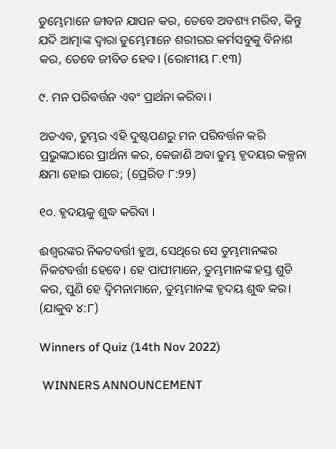ତୁମ୍ଭେମାନେ ଜୀବନ ଯାପନ କର, ତେବେ ଅବଶ୍ୟ ମରିବ, କିନ୍ତୁ ଯଦି ଆତ୍ମାଙ୍କ ଦ୍ଵାରା ତୁମ୍ଭେମାନେ ଶରୀରର କର୍ମସବୁକୁ ବିନାଶ କର, ତେବେ ଜୀବିତ ହେବ। (ରୋମୀୟ ୮.୧୩)

୯. ମନ ପରିବର୍ତ୍ତନ ଏବଂ ପ୍ରାର୍ଥନା କରିବା ।

ଅତଏବ, ତୁମ୍ଭର ଏହି ଦୁଷ୍ଟପଣରୁ ମନ ପରିବର୍ତ୍ତନ କରି ପ୍ରଭୁଙ୍କଠାରେ ପ୍ରାର୍ଥନା କର, କେଜାଣି ଅବା ତୁମ୍ଭ ହୃଦୟର କଳ୍ପନା କ୍ଷମା ହୋଇ ପାରେ; (ପ୍ରେରିତ ୮:୨୨)

୧୦. ହୃଦୟକୁ ଶୁଦ୍ଧ କରିବା ।

ଈଶ୍ଵରଙ୍କର ନିକଟବର୍ତ୍ତୀ ହୁଅ, ସେଥିରେ ସେ ତୁମ୍ଭମାନଙ୍କର ନିକଟବର୍ତ୍ତୀ ହେବେ। ହେ ପାପୀମାନେ, ତୁମ୍ଭମାନଙ୍କ ହସ୍ତ ଶୁଚି କର, ପୁଣି ହେ ଦ୍ଵିମନାମାନେ, ତୁମ୍ଭମାନଙ୍କ ହୃଦୟ ଶୁଦ୍ଧ କର। (ଯାକୁବ ୪:୮)

Winners of Quiz (14th Nov 2022)

 WINNERS ANNOUNCEMENT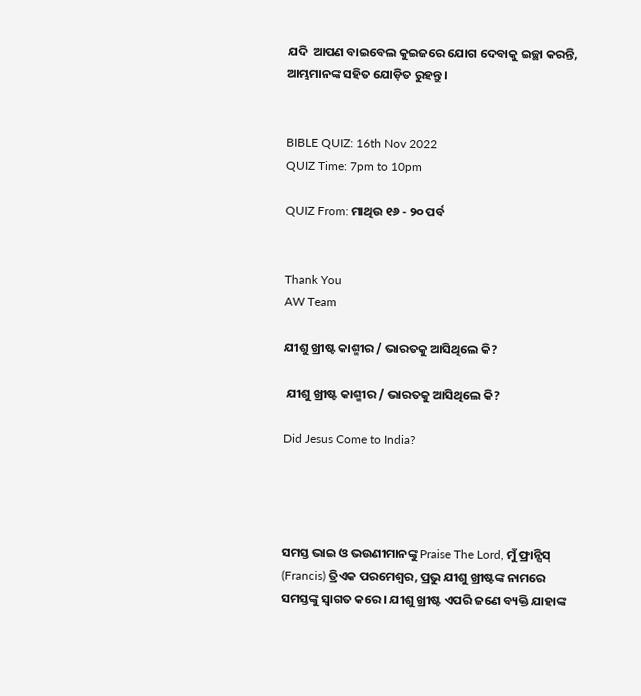ଯଦି  ଆପଣ ବାଇବେଲ କୁଇଜରେ ଯୋଗ ଦେବାକୁ ଇଚ୍ଛା କରନ୍ତି, ଆମ୍ଭମାନଙ୍କ ସହିତ ଯୋଡ଼ିତ ରୁହନ୍ତୁ।


BIBLE QUIZ: 16th Nov 2022
QUIZ Time: 7pm to 10pm

QUIZ From: ମାଥିଉ ୧୬ ‐ ୨୦ ପର୍ବ


Thank You
AW Team

ଯୀଶୁ ଖ୍ରୀଷ୍ଟ କାଶ୍ମୀର / ଭାରତକୁ ଆସିଥିଲେ କି?

 ଯୀଶୁ ଖ୍ରୀଷ୍ଟ କାଶ୍ମୀର / ଭାରତକୁ ଆସିଥିଲେ କି?

Did Jesus Come to India?




ସମସ୍ତ ଭାଇ ଓ ଭଉଣୀମାନଙ୍କୁ Praise The Lord, ମୁଁ ଫ୍ରାନ୍ସିସ୍ (Francis) ତ୍ରିଏକ ପରମେଶ୍ବର, ପ୍ରଭୁ ଯୀଶୁ ଖ୍ରୀଷ୍ଟଙ୍କ ନାମରେ ସମସ୍ତଙ୍କୁ ସ୍ୱାଗତ କରେ । ଯୀଶୁ ଖ୍ରୀଷ୍ଟ ଏପରି ଜଣେ ବ୍ୟକ୍ତି ଯାହାଙ୍କ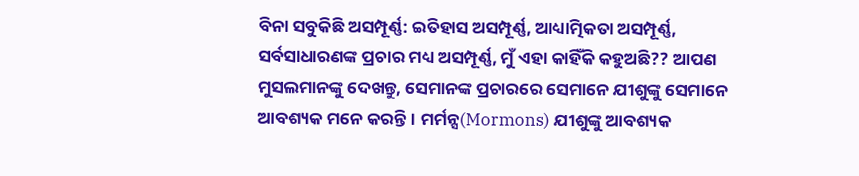ବିନା ସବୁକିଛି ଅସମ୍ପୂର୍ଣ୍ଣ: ଇତିହାସ ଅସମ୍ପୂର୍ଣ୍ଣ, ଆଧ୍ୟାତ୍ମିକତା ଅସମ୍ପୂର୍ଣ୍ଣ, ସର୍ବସାଧାରଣଙ୍କ ପ୍ରଚାର ମଧ୍ୟ ଅସମ୍ପୂର୍ଣ୍ଣ, ମୁଁ ଏହା କାହିଁକି କହୁଅଛି?? ଆପଣ ମୁସଲମାନଙ୍କୁ ଦେଖନ୍ତୁ, ସେମାନଙ୍କ ପ୍ରଚାରରେ ସେମାନେ ଯୀଶୁଙ୍କୁ ସେମାନେ ଆବଶ୍ୟକ ମନେ କରନ୍ତି। ମର୍ମନ୍ସ(Mormons) ଯୀଶୁଙ୍କୁ ଆବଶ୍ୟକ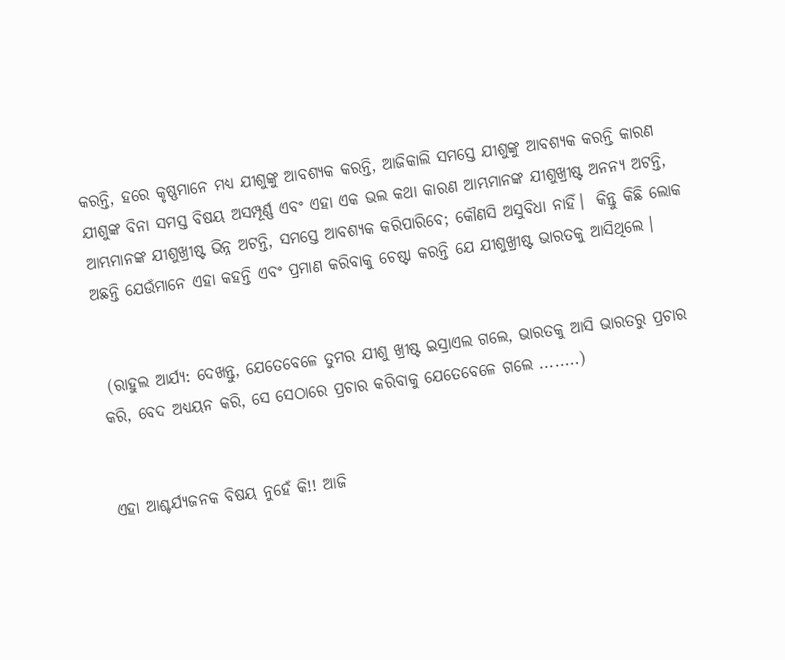କରନ୍ତି, ହରେ କୃଷ୍ଣମାନେ ମଧ୍ୟ ଯୀଶୁଙ୍କୁ ଆବଶ୍ୟକ କରନ୍ତି, ଆଜିକାଲି ସମସ୍ତେ ଯୀଶୁଙ୍କୁ ଆବଶ୍ୟକ କରନ୍ତି କାରଣ ଯୀଶୁଙ୍କ ବିନା ସମସ୍ତ ବିଷୟ ଅସମ୍ପୂର୍ଣ୍ଣ ଏବଂ ଏହା ଏକ ଭଲ କଥା କାରଣ ଆମ୍ଭମାନଙ୍କ ଯୀଶୁଖ୍ରୀଷ୍ଟ ଅନନ୍ୟ ଅଟନ୍ତି, ଆମ୍ଭମାନଙ୍କ ଯୀଶୁଖ୍ରୀଷ୍ଟ ଭିନ୍ନ ଅଟନ୍ତି, ସମସ୍ତେ ଆବଶ୍ୟକ କରିପାରିବେ; କୌଣସି ଅସୁବିଧା ନାହିଁ।  କିନ୍ତୁ କିଛି ଲୋକ ଅଛନ୍ତି ଯେଉଁମାନେ ଏହା କହନ୍ତି ଏବଂ ପ୍ରମାଣ କରିବାକୁ ଚେଷ୍ଟା କରନ୍ତି ଯେ ଯୀଶୁଖ୍ରୀଷ୍ଟ ଭାରତକୁ ଆସିଥିଲେ ।


 (ରାହୁଲ ଆର୍ଯ୍ୟ: ଦେଖନ୍ତୁ, ଯେତେବେଳେ ତୁମର ଯୀଶୁ ଖ୍ରୀଷ୍ଟ ଇସ୍ରାଏଲ ଗଲେ, ଭାରତକୁ ଆସି ଭାରତରୁ ପ୍ରଚାର କରି, ବେଦ ଅଧ୍ୟୟନ କରି, ସେ ସେଠାରେ ପ୍ରଚାର କରିବାକୁ ଯେତେବେଳେ ଗଲେ ........)


ଏହା ଆଶ୍ଚର୍ଯ୍ୟଜନକ ବିଷୟ ନୁହେଁ କି!! ଆଜି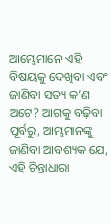ଆମ୍ଭେମାନେ ଏହି ବିଷୟକୁ ଦେଖିବା ଏବଂ ଜାଣିବା ସତ୍ୟ କ’ଣ ଅଟେ? ଆଗକୁ ବଢ଼ିବା ପୂର୍ବରୁ, ଆମ୍ଭମାନଙ୍କୁ ଜାଣିବା ଆବଶ୍ୟକ ଯେ, ଏହି ଚିନ୍ତାଧାରା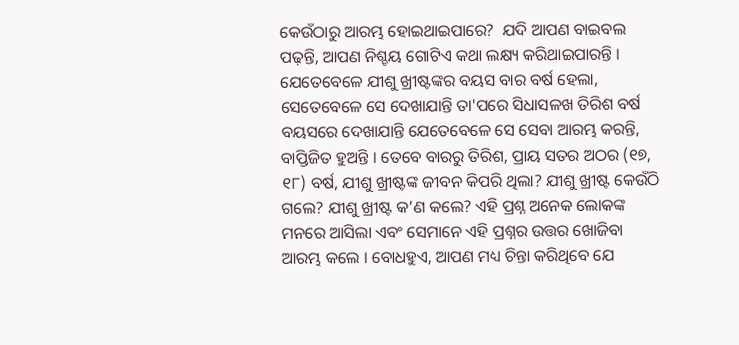କେଉଁଠାରୁ ଆରମ୍ଭ ହୋଇଥାଇପାରେ?  ଯଦି ଆପଣ ବାଇବଲ ପଢ଼ନ୍ତି, ଆପଣ ନିଶ୍ଚୟ ଗୋଟିଏ କଥା ଲକ୍ଷ୍ୟ କରିଥାଇପାରନ୍ତି । ଯେତେବେଳେ ଯୀଶୁ ଖ୍ରୀଷ୍ଟଙ୍କର ବୟସ ବାର ବର୍ଷ ହେଲା, ସେତେବେଳେ ସେ ଦେଖାଯାନ୍ତି ତା'ପରେ ସିଧାସଳଖ ତିରିଶ ବର୍ଷ ବୟସରେ ଦେଖାଯାନ୍ତି ଯେତେବେଳେ ସେ ସେବା ଆରମ୍ଭ କରନ୍ତି, ବାପ୍ତିଜିତ ହୁଅନ୍ତି । ତେବେ ବାରରୁ ତିରିଶ, ପ୍ରାୟ ସତର ଅଠର (୧୭, ୧୮) ବର୍ଷ, ଯୀଶୁ ଖ୍ରୀଷ୍ଟଙ୍କ ଜୀବନ କିପରି ଥିଲା? ଯୀଶୁ ଖ୍ରୀଷ୍ଟ କେଉଁଠି ଗଲେ? ଯୀଶୁ ଖ୍ରୀଷ୍ଟ କ’ଣ କଲେ? ଏହି ପ୍ରଶ୍ନ ଅନେକ ଲୋକଙ୍କ ମନରେ ଆସିଲା ଏବଂ ସେମାନେ ଏହି ପ୍ରଶ୍ନର ଉତ୍ତର ଖୋଜିବା ଆରମ୍ଭ କଲେ । ବୋଧହୁଏ, ଆପଣ ମଧ୍ୟ ଚିନ୍ତା କରିଥିବେ ଯେ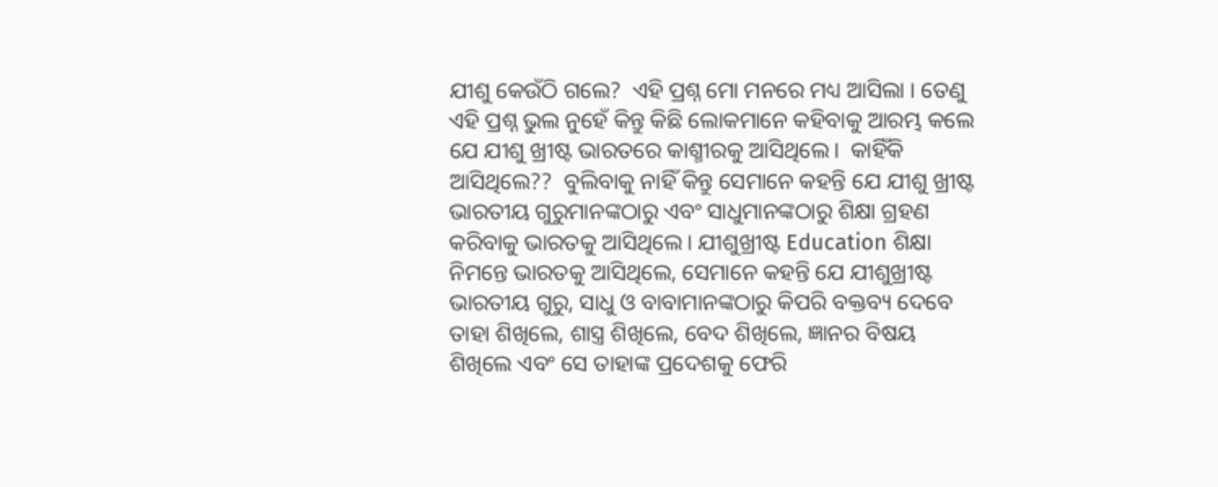ଯୀଶୁ କେଉଁଠି ଗଲେ?  ଏହି ପ୍ରଶ୍ନ ମୋ ମନରେ ମଧ୍ୟ ଆସିଲା । ତେଣୁ ଏହି ପ୍ରଶ୍ନ ଭୁଲ ନୁହେଁ କିନ୍ତୁ କିଛି ଲୋକମାନେ କହିବାକୁ ଆରମ୍ଭ କଲେ ଯେ ଯୀଶୁ ଖ୍ରୀଷ୍ଟ ଭାରତରେ କାଶ୍ମୀରକୁ ଆସିଥିଲେ।  କାହିଁକି ଆସିଥିଲେ??  ବୁଲିବାକୁ ନାହିଁ କିନ୍ତୁ ସେମାନେ କହନ୍ତି ଯେ ଯୀଶୁ ଖ୍ରୀଷ୍ଟ ଭାରତୀୟ ଗୁରୁମାନଙ୍କଠାରୁ ଏବଂ ସାଧୁମାନଙ୍କଠାରୁ ଶିକ୍ଷା ଗ୍ରହଣ କରିବାକୁ ଭାରତକୁ ଆସିଥିଲେ। ଯୀଶୁଖ୍ରୀଷ୍ଟ Education ଶିକ୍ଷା ନିମନ୍ତେ ଭାରତକୁ ଆସିଥିଲେ, ସେମାନେ କହନ୍ତି ଯେ ଯୀଶୁଖ୍ରୀଷ୍ଟ ଭାରତୀୟ ଗୁରୁ, ସାଧୁ ଓ ବାବାମାନଙ୍କଠାରୁ କିପରି ବକ୍ତବ୍ୟ ଦେବେ ତାହା ଶିଖିଲେ, ଶାସ୍ତ୍ର ଶିଖିଲେ, ବେଦ ଶିଖିଲେ, ଜ୍ଞାନର ବିଷୟ ଶିଖିଲେ ଏବଂ ସେ ତାହାଙ୍କ ପ୍ରଦେଶକୁ ଫେରି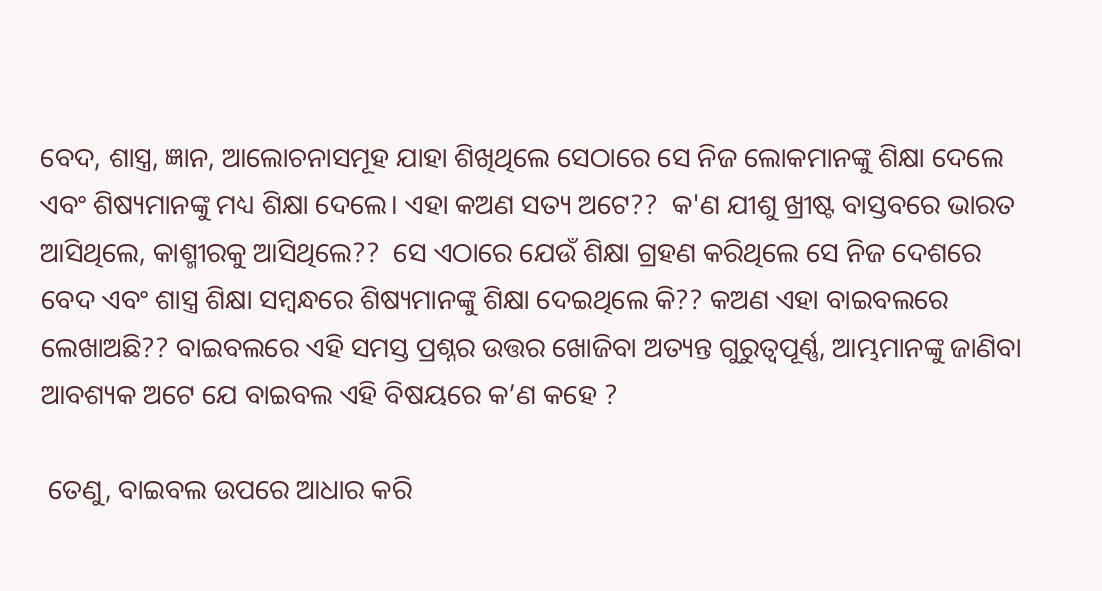ବେଦ, ଶାସ୍ତ୍ର, ଜ୍ଞାନ, ଆଲୋଚନାସମୂହ ଯାହା ଶିଖିଥିଲେ ସେଠାରେ ସେ ନିଜ ଲୋକମାନଙ୍କୁ ଶିକ୍ଷା ଦେଲେ ଏବଂ ଶିଷ୍ୟମାନଙ୍କୁ ମଧ୍ୟ ଶିକ୍ଷା ଦେଲେ। ଏହା କଅଣ ସତ୍ୟ ଅଟେ??  କ'ଣ ଯୀଶୁ ଖ୍ରୀଷ୍ଟ ବାସ୍ତବରେ ଭାରତ ଆସିଥିଲେ, କାଶ୍ମୀରକୁ ଆସିଥିଲେ??  ସେ ଏଠାରେ ଯେଉଁ ଶିକ୍ଷା ଗ୍ରହଣ କରିଥିଲେ ସେ ନିଜ ଦେଶରେ ବେଦ ଏବଂ ଶାସ୍ତ୍ର ଶିକ୍ଷା ସମ୍ବନ୍ଧରେ ଶିଷ୍ୟମାନଙ୍କୁ ଶିକ୍ଷା ଦେଇଥିଲେ କି?? କଅଣ ଏହା ବାଇବଲରେ ଲେଖାଅଛି?? ବାଇବଲରେ ଏହି ସମସ୍ତ ପ୍ରଶ୍ନର ଉତ୍ତର ଖୋଜିବା ଅତ୍ୟନ୍ତ ଗୁରୁତ୍ୱପୂର୍ଣ୍ଣ, ଆମ୍ଭମାନଙ୍କୁ ଜାଣିବା ଆବଶ୍ୟକ ଅଟେ ଯେ ବାଇବଲ ଏହି ବିଷୟରେ କ’ଣ କହେ ?

 ତେଣୁ, ବାଇବଲ ଉପରେ ଆଧାର କରି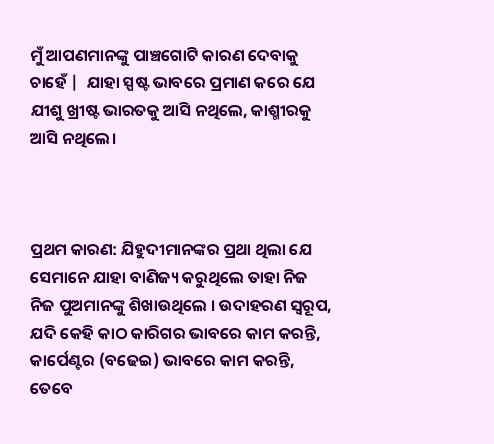ମୁଁ ଆପଣମାନଙ୍କୁ ପାଞ୍ଚଗୋଟି କାରଣ ଦେବାକୁ ଚାହେଁ |  ଯାହା ସ୍ପଷ୍ଟ ଭାବରେ ପ୍ରମାଣ କରେ ଯେ ଯୀଶୁ ଖ୍ରୀଷ୍ଟ ଭାରତକୁ ଆସି ନଥିଲେ, କାଶ୍ମୀରକୁ ଆସି ନଥିଲେ।



ପ୍ରଥମ କାରଣ: ଯିହୁଦୀମାନଙ୍କର ପ୍ରଥା ଥିଲା ଯେ ସେମାନେ ଯାହା ବାଣିଜ୍ୟ କରୁଥିଲେ ତାହା ନିଜ ନିଜ ପୁଅମାନଙ୍କୁ ଶିଖାଉଥିଲେ । ଉଦାହରଣ ସ୍ୱରୂପ, ଯଦି କେହି କାଠ କାରିଗର ଭାବରେ କାମ କରନ୍ତି, କାର୍ପେଣ୍ଟର (ବଢେଇ) ଭାବରେ କାମ କରନ୍ତି, ତେବେ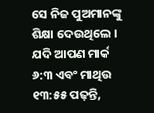ସେ ନିଜ ପୁଅମାନଙ୍କୁ ଶିକ୍ଷା ଦେଉଥିଲେ ।  ଯଦି ଆପଣ ମାର୍କ ୬:୩ ଏବଂ ମାଥିଉ ୧୩:୫୫ ପଢ଼ନ୍ତି,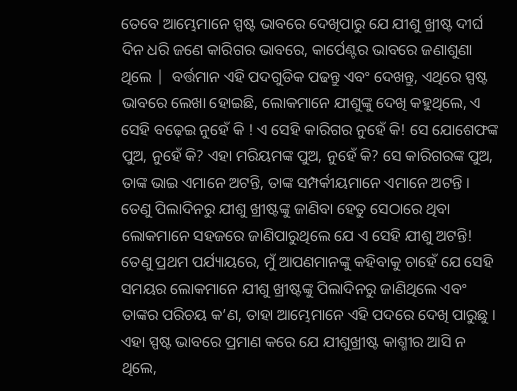ତେବେ ଆମ୍ଭେମାନେ ସ୍ପଷ୍ଟ ଭାବରେ ଦେଖିପାରୁ ଯେ ଯୀଶୁ ଖ୍ରୀଷ୍ଟ ଦୀର୍ଘ ଦିନ ଧରି ଜଣେ କାରିଗର ଭାବରେ, କାର୍ପେଣ୍ଟର ଭାବରେ ଜଣାଶୁଣା ଥିଲେ |  ବର୍ତ୍ତମାନ ଏହି ପଦଗୁଡିକ ପଢନ୍ତୁ ଏବଂ ଦେଖନ୍ତୁ, ଏଥିରେ ସ୍ପଷ୍ଟ ଭାବରେ ଲେଖା ହୋଇଛି, ଲୋକମାନେ ଯୀଶୁଙ୍କୁ ଦେଖି କହୁଥିଲେ, ଏ ସେହି ବଢ଼େଇ ନୁହେଁ କି ! ଏ ସେହି କାରିଗର ନୁହେଁ କି! ସେ ଯୋଶେଫଙ୍କ ପୁଅ, ନୁହେଁ କି? ଏହା ମରିୟମଙ୍କ ପୁଅ, ନୁହେଁ କି? ସେ କାରିଗରଙ୍କ ପୁଅ, ତାଙ୍କ ଭାଇ ଏମାନେ ଅଟନ୍ତି, ତାଙ୍କ ସମ୍ପର୍କୀୟମାନେ ଏମାନେ ଅଟନ୍ତି । ତେଣୁ ପିଲାଦିନରୁ ଯୀଶୁ ଖ୍ରୀଷ୍ଟଙ୍କୁ ଜାଣିବା ହେତୁ ସେଠାରେ ଥିବା ଲୋକମାନେ ସହଜରେ ଜାଣିପାରୁଥିଲେ ଯେ ଏ ସେହି ଯୀଶୁ ଅଟନ୍ତି!  ତେଣୁ ପ୍ରଥମ ପର୍ଯ୍ୟାୟରେ, ମୁଁ ଆପଣମାନଙ୍କୁ କହିବାକୁ ଚାହେଁ ଯେ ସେହି ସମୟର ଲୋକମାନେ ଯୀଶୁ ଖ୍ରୀଷ୍ଟଙ୍କୁ ପିଲାଦିନରୁ ଜାଣିଥିଲେ ଏବଂ ତାଙ୍କର ପରିଚୟ କ’ଣ, ତାହା ଆମ୍ଭେମାନେ ଏହି ପଦରେ ଦେଖି ପାରୁଛୁ । ଏହା ସ୍ପଷ୍ଟ ଭାବରେ ପ୍ରମାଣ କରେ ଯେ ଯୀଶୁଖ୍ରୀଷ୍ଟ କାଶ୍ମୀର ଆସି ନ ଥିଲେ,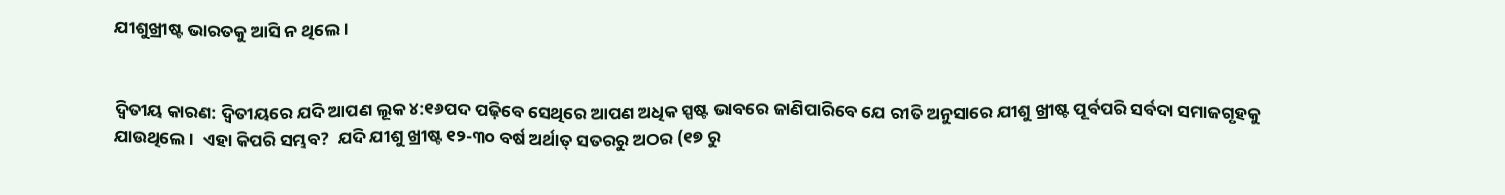ଯୀଶୁଖ୍ରୀଷ୍ଟ ଭାରତକୁ ଆସି ନ ଥିଲେ।


ଦ୍ୱିତୀୟ କାରଣ: ଦ୍ୱିତୀୟରେ ଯଦି ଆପଣ ଲୂକ ୪:୧୬ପଦ ପଢ଼ିବେ ସେଥିରେ ଆପଣ ଅଧିକ ସ୍ପଷ୍ଟ ଭାବରେ ଜାଣିପାରିବେ ଯେ ରୀତି ଅନୁସାରେ ଯୀଶୁ ଖ୍ରୀଷ୍ଟ ପୂର୍ବପରି ସର୍ବଦା ସମାଜଗୃହକୁ ଯାଉଥିଲେ ।  ଏହା କିପରି ସମ୍ଭବ?  ଯଦି ଯୀଶୁ ଖ୍ରୀଷ୍ଟ ୧୨-୩୦ ବର୍ଷ ଅର୍ଥାତ୍ ସତରରୁ ଅଠର (୧୭ ରୁ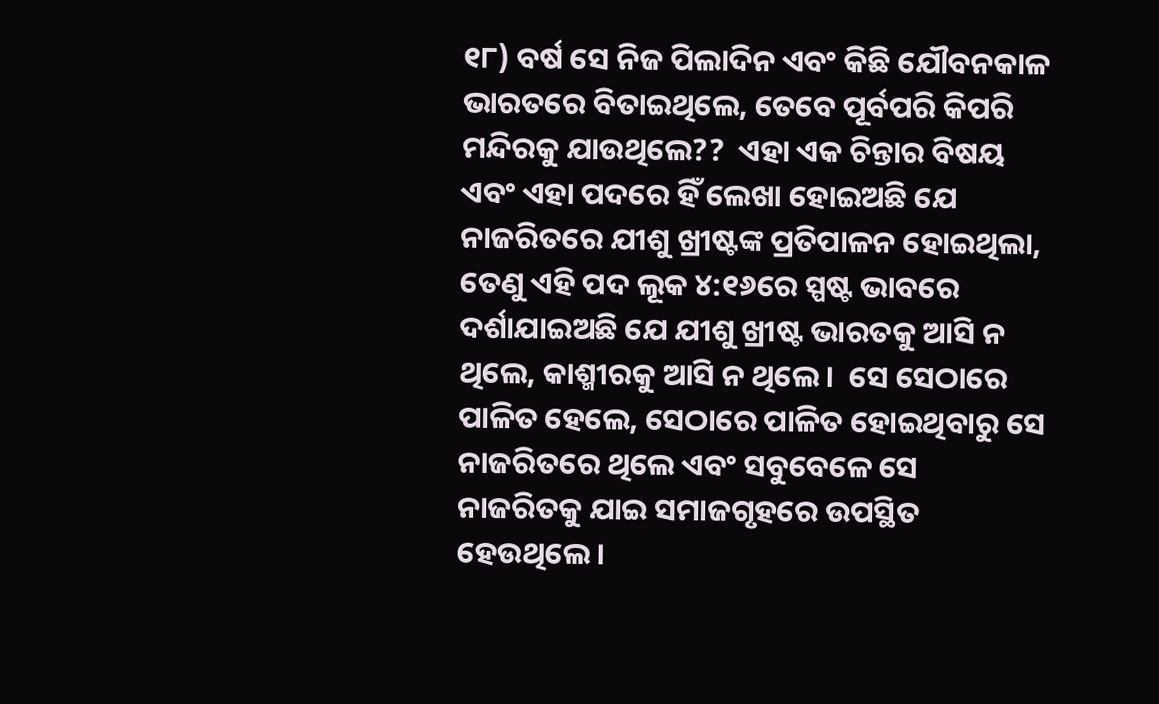୧୮) ବର୍ଷ ସେ ନିଜ ପିଲାଦିନ ଏବଂ କିଛି ଯୌବନକାଳ ଭାରତରେ ବିତାଇଥିଲେ, ତେବେ ପୂର୍ବପରି କିପରି ମନ୍ଦିରକୁ ଯାଉଥିଲେ??  ଏହା ଏକ ଚିନ୍ତାର ବିଷୟ ଏବଂ ଏହା ପଦରେ ହିଁ ଲେଖା ହୋଇଅଛି ଯେ ନାଜରିତରେ ଯୀଶୁ ଖ୍ରୀଷ୍ଟଙ୍କ ପ୍ରତିପାଳନ ହୋଇଥିଲା, ତେଣୁ ଏହି ପଦ ଲୂକ ୪:୧୬ରେ ସ୍ପଷ୍ଟ ଭାବରେ ଦର୍ଶାଯାଇଅଛି ଯେ ଯୀଶୁ ଖ୍ରୀଷ୍ଟ ଭାରତକୁ ଆସି ନ ଥିଲେ, କାଶ୍ମୀରକୁ ଆସି ନ ଥିଲେ।  ସେ ସେଠାରେ ପାଳିତ ହେଲେ, ସେଠାରେ ପାଳିତ ହୋଇଥିବାରୁ ସେ ନାଜରିତରେ ଥିଲେ ଏବଂ ସବୁବେଳେ ସେ ନାଜରିତକୁ ଯାଇ ସମାଜଗୃହରେ ଉପସ୍ଥିତ ହେଉଥିଲେ।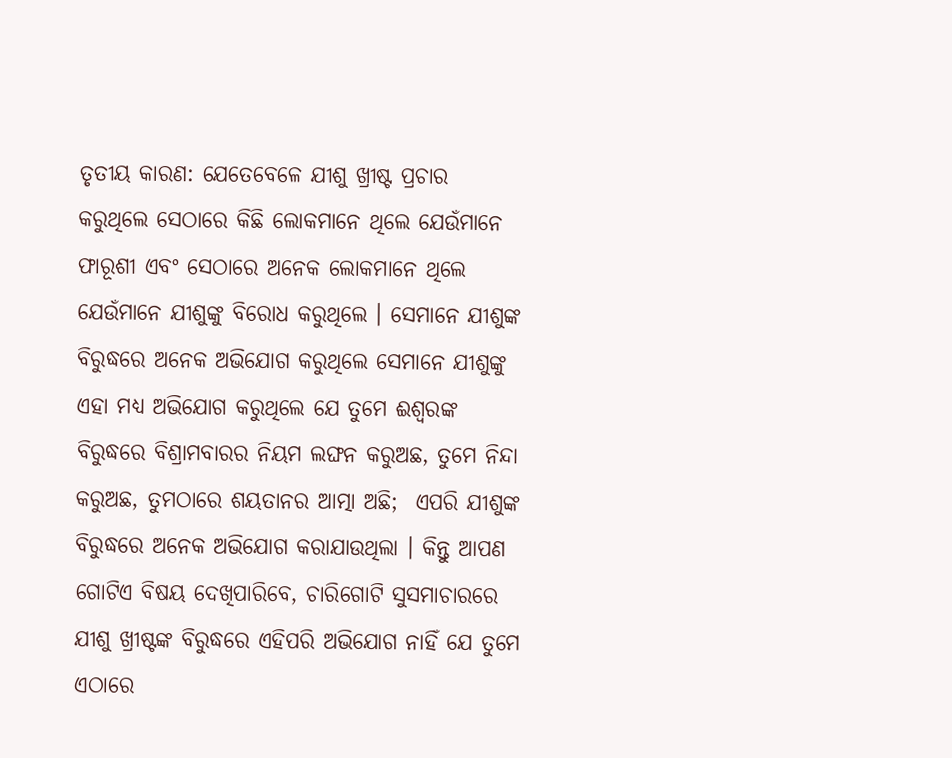ତୃତୀୟ କାରଣ: ଯେତେବେଳେ ଯୀଶୁ ଖ୍ରୀଷ୍ଟ ପ୍ରଚାର କରୁଥିଲେ ସେଠାରେ କିଛି ଲୋକମାନେ ଥିଲେ ଯେଉଁମାନେ ଫାରୂଶୀ ଏବଂ ସେଠାରେ ଅନେକ ଲୋକମାନେ ଥିଲେ ଯେଉଁମାନେ ଯୀଶୁଙ୍କୁ ବିରୋଧ କରୁଥିଲେ । ସେମାନେ ଯୀଶୁଙ୍କ ବିରୁଦ୍ଧରେ ଅନେକ ଅଭିଯୋଗ କରୁଥିଲେ ସେମାନେ ଯୀଶୁଙ୍କୁ ଏହା ମଧ୍ୟ ଅଭିଯୋଗ କରୁଥିଲେ ଯେ ତୁମେ ଈଶ୍ବରଙ୍କ ବିରୁଦ୍ଧରେ ବିଶ୍ରାମବାରର ନିୟମ ଲଙ୍ଘନ କରୁଅଛ, ତୁମେ ନିନ୍ଦା କରୁଅଛ, ତୁମଠାରେ ଶୟତାନର ଆତ୍ମା ଅଛି;  ଏପରି ଯୀଶୁଙ୍କ ବିରୁଦ୍ଧରେ ଅନେକ ଅଭିଯୋଗ କରାଯାଉଥିଲା । କିନ୍ତୁ ଆପଣ ଗୋଟିଏ ବିଷୟ ଦେଖିପାରିବେ, ଚାରିଗୋଟି ସୁସମାଚାରରେ ଯୀଶୁ ଖ୍ରୀଷ୍ଟଙ୍କ ବିରୁଦ୍ଧରେ ଏହିପରି ଅଭିଯୋଗ ନାହିଁ ଯେ ତୁମେ ଏଠାରେ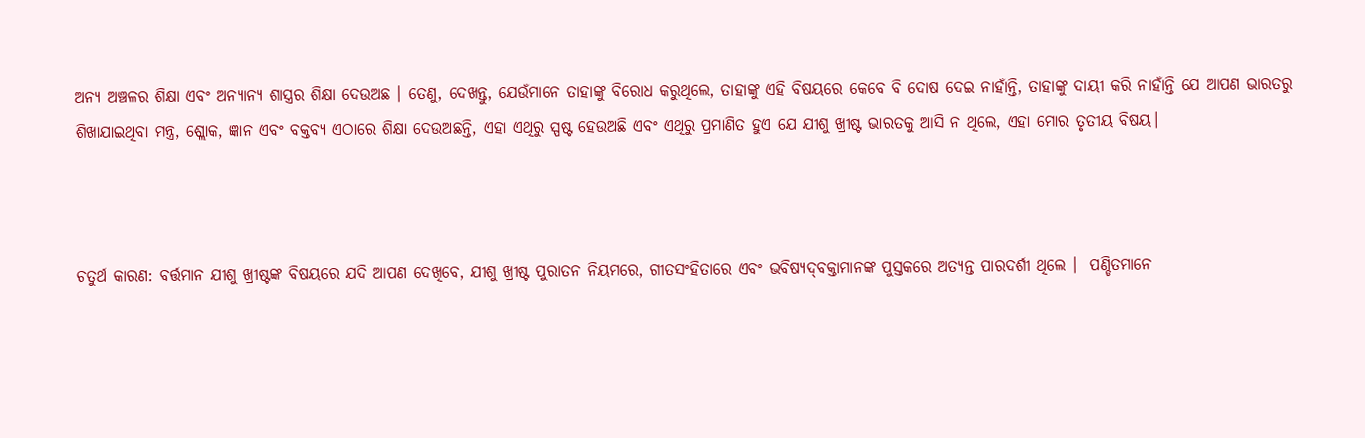ଅନ୍ୟ ଅଞ୍ଚଳର ଶିକ୍ଷା ଏବଂ ଅନ୍ୟାନ୍ୟ ଶାସ୍ତ୍ରର ଶିକ୍ଷା ଦେଉଅଛ । ତେଣୁ, ଦେଖନ୍ତୁ, ଯେଉଁମାନେ ତାହାଙ୍କୁ ବିରୋଧ କରୁଥିଲେ, ତାହାଙ୍କୁ ଏହି ବିଷୟରେ କେବେ ବି ଦୋଷ ଦେଇ ନାହାଁନ୍ତି, ତାହାଙ୍କୁ ଦାୟୀ କରି ନାହାଁନ୍ତି ଯେ ଆପଣ ଭାରତରୁ ଶିଖାଯାଇଥିବା ମନ୍ତ୍ର, ଶ୍ଲୋକ, ଜ୍ଞାନ ଏବଂ ବକ୍ତବ୍ୟ ଏଠାରେ ଶିକ୍ଷା ଦେଉଅଛନ୍ତି, ଏହା ଏଥିରୁ ସ୍ପଷ୍ଟ ହେଉଅଛି ଏବଂ ଏଥିରୁ ପ୍ରମାଣିତ ହୁଏ ଯେ ଯୀଶୁ ଖ୍ରୀଷ୍ଟ ଭାରତକୁ ଆସି ନ ଥିଲେ, ଏହା ମୋର ତୃତୀୟ ବିଷୟ।



ଚତୁର୍ଥ କାରଣ: ବର୍ତ୍ତମାନ ଯୀଶୁ ଖ୍ରୀଷ୍ଟଙ୍କ ବିଷୟରେ ଯଦି ଆପଣ ଦେଖିବେ, ଯୀଶୁ ଖ୍ରୀଷ୍ଟ ପୁରାତନ ନିୟମରେ, ଗୀତସଂହିତାରେ ଏବଂ ଭବିଷ୍ୟ‌ଦ୍‌ବକ୍ତାମାନଙ୍କ ପୁସ୍ତକରେ ଅତ୍ୟନ୍ତ ପାରଦର୍ଶୀ ଥିଲେ ।  ପଣ୍ଡିତମାନେ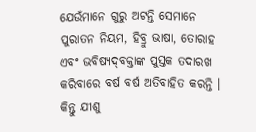ଯେଉଁମାନେ ଗୁରୁ ଅଟନ୍ତି ସେମାନେ ପୁରାତନ ନିୟମ, ହିବ୍ରୁ ଭାଷା, ତୋରାହ ଏବଂ ଭବିଷ୍ୟ‌ଦ୍‌ବକ୍ତାଙ୍କ ପୁସ୍ତକ ତଦାରଖ କରିବାରେ ବର୍ଷ ବର୍ଷ ଅତିବାହିତ କରନ୍ତି । କିନ୍ତୁ ଯୀଶୁ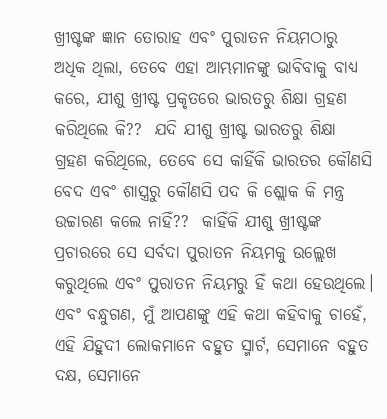ଖ୍ରୀଷ୍ଟଙ୍କ ଜ୍ଞାନ ତୋରାହ ଏବଂ ପୁରାତନ ନିୟମଠାରୁ  ଅଧିକ ଥିଲା, ତେବେ ଏହା ଆମ୍ଭମାନଙ୍କୁ ଭାବିବାକୁ ବାଧ୍ୟ କରେ, ଯୀଶୁ ଖ୍ରୀଷ୍ଟ ପ୍ରକୃତରେ ଭାରତରୁ ଶିକ୍ଷା ଗ୍ରହଣ କରିଥିଲେ କି??  ଯଦି ଯୀଶୁ ଖ୍ରୀଷ୍ଟ ଭାରତରୁ ଶିକ୍ଷା ଗ୍ରହଣ କରିଥିଲେ, ତେବେ ସେ କାହିଁକି ଭାରତର କୌଣସି ବେଦ ଏବଂ ଶାସ୍ତ୍ରରୁ କୌଣସି ପଦ କି ଶ୍ଲୋକ କି ମନ୍ତ୍ର ଉଚ୍ଚାରଣ କଲେ ନାହିଁ??  କାହିଁକି ଯୀଶୁ ଖ୍ରୀଷ୍ଟଙ୍କ ପ୍ରଚାରରେ ସେ ସର୍ବଦା ପୁରାତନ ନିୟମକୁ ଉଲ୍ଲେଖ କରୁଥିଲେ ଏବଂ ପୁରାତନ ନିୟମରୁ ହିଁ କଥା ହେଉଥିଲେ। ଏବଂ ବନ୍ଧୁଗଣ, ମୁଁ ଆପଣଙ୍କୁ ଏହି କଥା କହିବାକୁ ଚାହେଁ, ଏହି ଯିହୁଦୀ ଲୋକମାନେ ବହୁତ ସ୍ମାର୍ଟ, ସେମାନେ ବହୁତ ଦକ୍ଷ, ସେମାନେ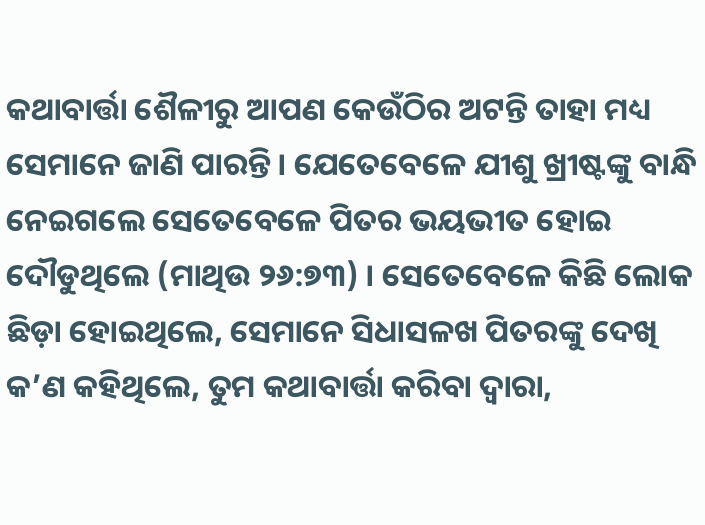କଥାବାର୍ତ୍ତା ଶୈଳୀରୁ ଆପଣ କେଉଁଠିର ଅଟନ୍ତି ତାହା ମଧ୍ୟ ସେମାନେ ଜାଣି ପାରନ୍ତି । ଯେତେବେଳେ ଯୀଶୁ ଖ୍ରୀଷ୍ଟଙ୍କୁ ବାନ୍ଧି ନେଇଗଲେ ସେତେବେଳେ ପିତର ଭୟଭୀତ ହୋଇ ଦୌଡୁଥିଲେ (ମାଥିଉ ୨୬:୭୩) । ସେତେବେଳେ କିଛି ଲୋକ ଛିଡ଼ା ହୋଇଥିଲେ, ସେମାନେ ସିଧାସଳଖ ପିତରଙ୍କୁ ଦେଖି କ’ଣ କହିଥିଲେ, ତୁମ କଥାବାର୍ତ୍ତା କରିବା ଦ୍ୱାରା,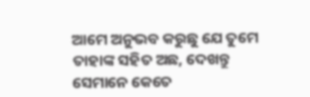ଆମେ ଅନୁଭବ କରୁଛୁ ଯେ ତୁମେ ତାହାଙ୍କ ସହିତ ଅଛ, ଦେଖନ୍ତୁ ସେମାନେ କେତେ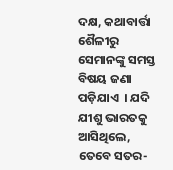ଦକ୍ଷ, କଥାବାର୍ତ୍ତା ଶୈଳୀରୁ ସେମାନଙ୍କୁ ସମସ୍ତ ବିଷୟ ଜଣା ପଡ଼ିଯାଏ  । ଯଦି ଯୀଶୁ ଭାରତକୁ ଆସିଥିଲେ, ତେବେ ସତର-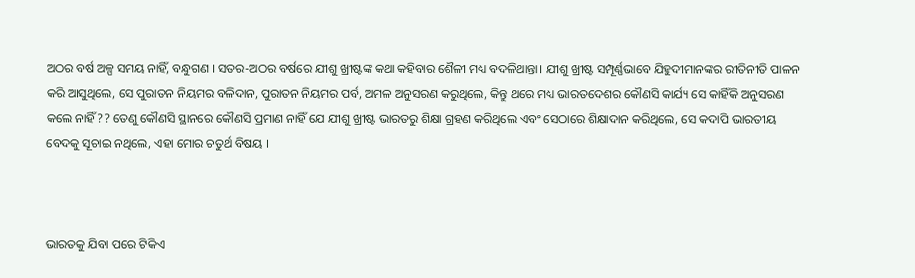ଅଠର ବର୍ଷ ଅଳ୍ପ ସମୟ ନାହିଁ, ବନ୍ଧୁଗଣ । ସତର-ଅଠର ବର୍ଷରେ ଯୀଶୁ ଖ୍ରୀଷ୍ଟଙ୍କ କଥା କହିବାର ଶୈଳୀ ମଧ୍ୟ ବଦଳିଥାନ୍ତା। ଯୀଶୁ ଖ୍ରୀଷ୍ଟ ସମ୍ପୂର୍ଣ୍ଣଭାବେ ଯିହୁଦୀମାନଙ୍କର ରୀତିନୀତି ପାଳନ କରି ଆସୁଥିଲେ, ସେ ପୁରାତନ ନିୟମର ବଳିଦାନ, ପୁରାତନ ନିୟମର ପର୍ବ, ଅମଳ ଅନୁସରଣ କରୁଥିଲେ, କିନ୍ତୁ ଥରେ ମଧ୍ୟ ଭାରତଦେଶର କୌଣସି କାର୍ଯ୍ୟ ସେ କାହିଁକି ଅନୁସରଣ କଲେ ନାହିଁ?? ତେଣୁ କୌଣସି ସ୍ଥାନରେ କୌଣସି ପ୍ରମାଣ ନାହିଁ ଯେ ଯୀଶୁ ଖ୍ରୀଷ୍ଟ ଭାରତରୁ ଶିକ୍ଷା ଗ୍ରହଣ କରିଥିଲେ ଏବଂ ସେଠାରେ ଶିକ୍ଷାଦାନ କରିଥିଲେ, ସେ କଦାପି ଭାରତୀୟ ବେଦକୁ ସୂଚାଇ ନଥିଲେ, ଏହା ମୋର ଚତୁର୍ଥ ବିଷୟ ।



ଭାରତକୁ ଯିବା ପରେ ଟିକିଏ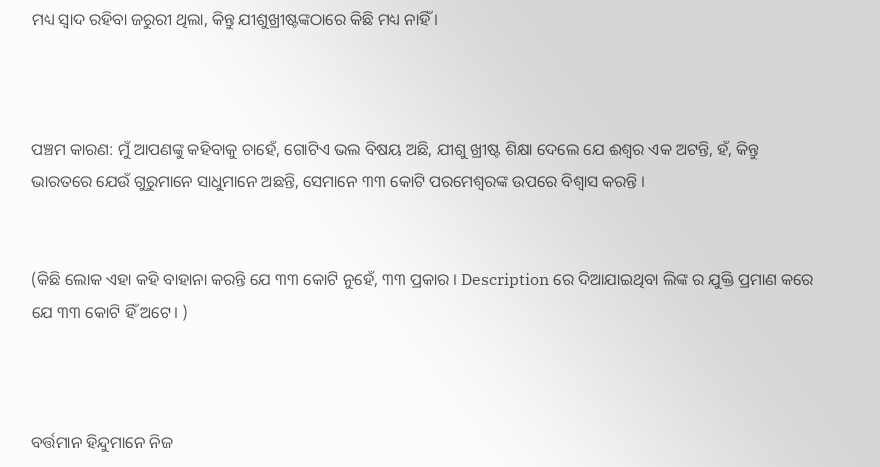ମଧ୍ୟ ସ୍ୱାଦ ରହିବା ଜରୁରୀ ଥିଲା, କିନ୍ତୁ ଯୀଶୁଖ୍ରୀଷ୍ଟଙ୍କଠାରେ କିଛି ମଧ୍ୟ ନାହିଁ ।



ପଞ୍ଚମ କାରଣ: ମୁଁ ଆପଣଙ୍କୁ କହିବାକୁ ଚାହେଁ, ଗୋଟିଏ ଭଲ ବିଷୟ ଅଛି, ଯୀଶୁ ଖ୍ରୀଷ୍ଟ ଶିକ୍ଷା ଦେଲେ ଯେ ଈଶ୍ୱର ଏକ ଅଟନ୍ତି, ହଁ, କିନ୍ତୁ ଭାରତରେ ଯେଉଁ ଗୁରୁମାନେ ସାଧୁମାନେ ଅଛନ୍ତି, ସେମାନେ ୩୩ କୋଟି ପରମେଶ୍ବରଙ୍କ ଉପରେ ବିଶ୍ୱାସ କରନ୍ତି ।


(କିଛି ଲୋକ ଏହା କହି ବାହାନା କରନ୍ତି ଯେ ୩୩ କୋଟି ନୁହେଁ, ୩୩ ପ୍ରକାର । Description ରେ ଦିଆଯାଇଥିବା ଲିଙ୍କ ର ଯୁକ୍ତି ପ୍ରମାଣ କରେ ଯେ ୩୩ କୋଟି ହିଁ ଅଟେ। )



ବର୍ତ୍ତମାନ ହିନ୍ଦୁମାନେ ନିଜ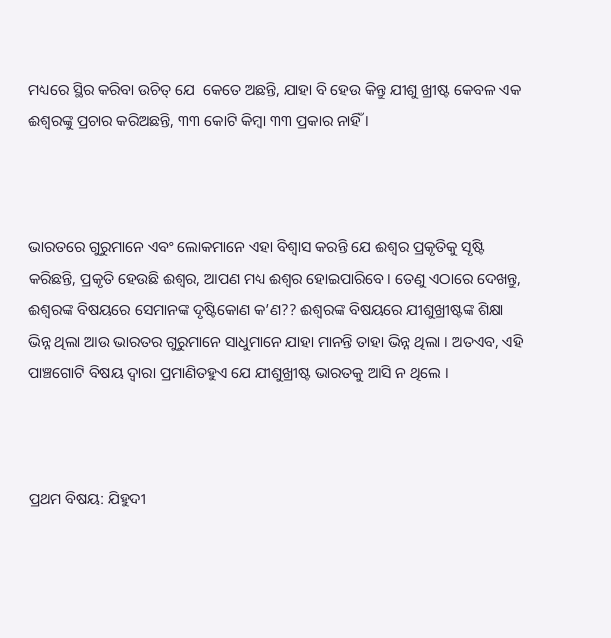ମଧ୍ୟରେ ସ୍ଥିର କରିବା ଉଚିତ୍ ଯେ  କେତେ ଅଛନ୍ତି, ଯାହା ବି ହେଉ କିନ୍ତୁ ଯୀଶୁ ଖ୍ରୀଷ୍ଟ କେବଳ ଏକ ଈଶ୍ବରଙ୍କୁ ପ୍ରଚାର କରିଅଛନ୍ତି, ୩୩ କୋଟି କିମ୍ବା ୩୩ ପ୍ରକାର ନାହିଁ ।



ଭାରତରେ ଗୁରୁମାନେ ଏବଂ ଲୋକମାନେ ଏହା ବିଶ୍ୱାସ କରନ୍ତି ଯେ ଈଶ୍ୱର ପ୍ରକୃତିକୁ ସୃଷ୍ଟି କରିଛନ୍ତି, ପ୍ରକୃତି ହେଉଛି ଈଶ୍ୱର, ଆପଣ ମଧ୍ୟ ଈଶ୍ୱର ହୋଇପାରିବେ। ତେଣୁ ଏଠାରେ ଦେଖନ୍ତୁ, ଈଶ୍ୱରଙ୍କ ବିଷୟରେ ସେମାନଙ୍କ ଦୃଷ୍ଟିକୋଣ କ’ଣ?? ଈଶ୍ୱରଙ୍କ ବିଷୟରେ ଯୀଶୁଖ୍ରୀଷ୍ଟଙ୍କ ଶିକ୍ଷା ଭିନ୍ନ ଥିଲା ଆଉ ଭାରତର ଗୁରୁମାନେ ସାଧୁମାନେ ଯାହା ମାନନ୍ତି ତାହା ଭିନ୍ନ ଥିଲା । ଅତଏବ, ଏହି ପାଞ୍ଚଗୋଟି ବିଷୟ ଦ୍ୱାରା ପ୍ରମାଣିତହୁଏ ଯେ ଯୀଶୁଖ୍ରୀଷ୍ଟ ଭାରତକୁ ଆସି ନ ଥିଲେ ।



ପ୍ରଥମ ବିଷୟ: ଯିହୁଦୀ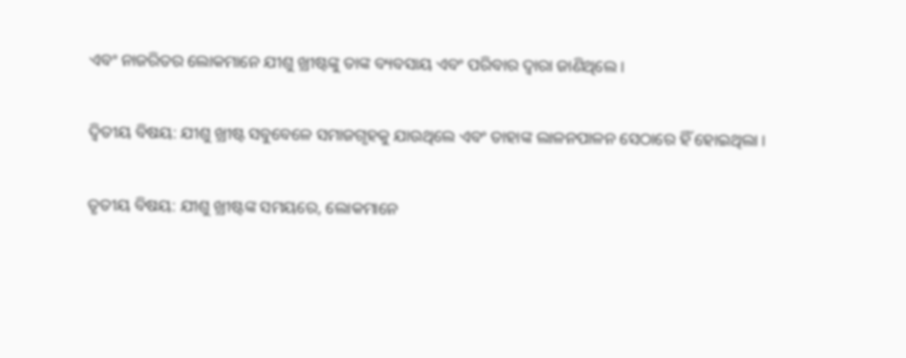ଏବଂ ନାଜରିତର ଲୋକମାନେ ଯୀଶୁ ଖ୍ରୀଷ୍ଟଙ୍କୁ ତାଙ୍କ ବ୍ୟବସାୟ ଏବଂ ପରିବାର ଦ୍ୱାରା ଜାଣିଥିଲେ ।

ଦ୍ୱିତୀୟ ବିଷୟ: ଯୀଶୁ ଖ୍ରୀଷ୍ଟ ସବୁବେଳେ ସମାଜଗୃହକୁ ଯାଉଥିଲେ ଏବଂ ତାହାଙ୍କ ଲାଳନପାଳନ ସେଠାରେ ହିଁ ହୋଇଥିଲା ।

ତୃତୀୟ ବିଷୟ: ଯୀଶୁ ଖ୍ରୀଷ୍ଟଙ୍କ ସମୟରେ, ଲୋକମାନେ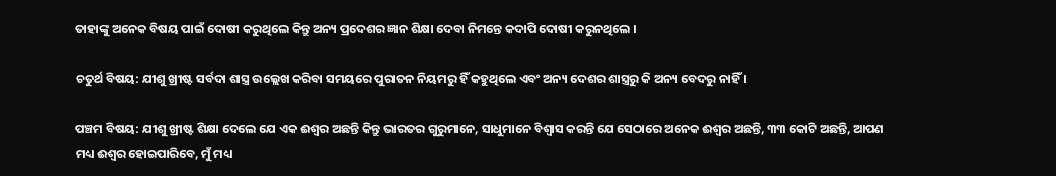ତାହାଙ୍କୁ ଅନେକ ବିଷୟ ପାଇଁ ଦୋଷୀ କରୁଥିଲେ କିନ୍ତୁ ଅନ୍ୟ ପ୍ରଦେଶର ଜ୍ଞାନ ଶିକ୍ଷା ଦେବା ନିମନ୍ତେ କଦାପି ଦୋଷୀ କରୁନଥିଲେ ।

ଚତୁର୍ଥ ବିଷୟ: ଯୀଶୁ ଖ୍ରୀଷ୍ଟ ସର୍ବଦା ଶାସ୍ତ୍ର ଉଲ୍ଲେଖ କରିବା ସମୟରେ ପୁରାତନ ନିୟମରୁ ହିଁ କହୁଥିଲେ ଏବଂ ଅନ୍ୟ ଦେଶର ଶାସ୍ତ୍ରରୁ କି ଅନ୍ୟ ବେଦରୁ ନାହିଁ ।

ପଞ୍ଚମ ବିଷୟ: ଯୀଶୁ ଖ୍ରୀଷ୍ଟ ଶିକ୍ଷା ଦେଲେ ଯେ ଏକ ଈଶ୍ୱର ଅଛନ୍ତି କିନ୍ତୁ ଭାରତର ଗୁରୁମାନେ, ସାଧୁମାନେ ବିଶ୍ୱାସ କରନ୍ତି ଯେ ସେଠାରେ ଅନେକ ଈଶ୍ୱର ଅଛନ୍ତି, ୩୩ କୋଟି ଅଛନ୍ତି, ଆପଣ ମଧ୍ୟ ଈଶ୍ୱର ହୋଇପାରିବେ, ମୁଁ ମଧ୍ୟ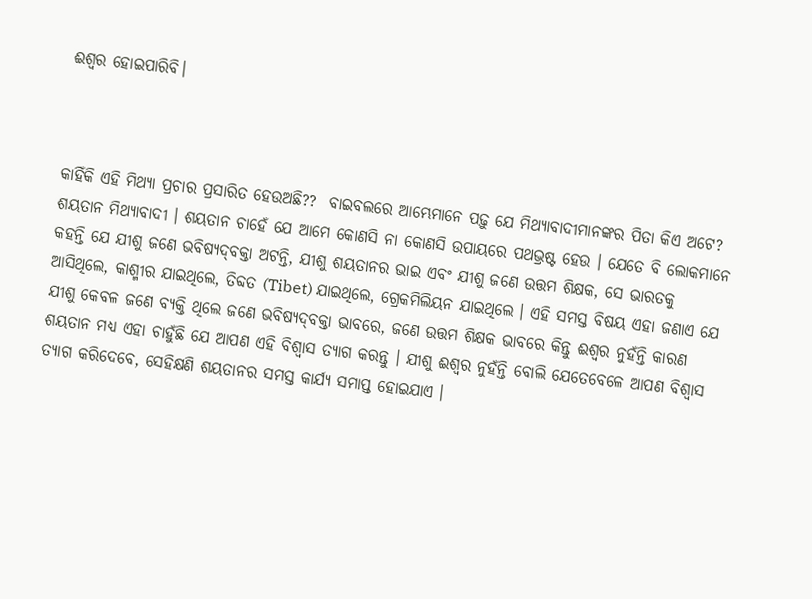ଈଶ୍ୱର ହୋଇପାରିବି।



କାହିଁକି ଏହି ମିଥ୍ୟା ପ୍ରଚାର ପ୍ରସାରିତ ହେଉଅଛି??  ବାଇବଲରେ ଆମ୍ଭେମାନେ ପଢ଼ୁ ଯେ ମିଥ୍ୟାବାଦୀମାନଙ୍କର ପିତା କିଏ ଅଟେ? ଶୟତାନ ମିଥ୍ୟାବାଦୀ । ଶୟତାନ ଚାହେଁ ଯେ ଆମେ କୋଣସି ନା କୋଣସି ଉପାୟରେ ପଥଭ୍ରଷ୍ଟ ହେଉ । ଯେତେ ବି ଲୋକମାନେ କହନ୍ତି ଯେ ଯୀଶୁ ଜଣେ ଭବିଷ୍ୟ‌ଦ୍‌ବକ୍ତା ଅଟନ୍ତି, ଯୀଶୁ ଶୟତାନର ଭାଇ ଏବଂ ଯୀଶୁ ଜଣେ ଉତ୍ତମ ଶିକ୍ଷକ, ସେ ଭାରତକୁ ଆସିଥିଲେ, କାଶ୍ମୀର ଯାଇଥିଲେ, ତିବ୍ଦତ (Tibet) ଯାଇଥିଲେ, ଗ୍ରେକମିଲିୟନ ଯାଇଥିଲେ । ଏହି ସମସ୍ତ ବିଷୟ ଏହା ଜଣାଏ ଯେ ଯୀଶୁ କେବଳ ଜଣେ ବ୍ୟକ୍ତି ଥିଲେ ଜଣେ ଭବିଷ୍ୟ‌ଦ୍‌ବକ୍ତା ଭାବରେ, ଜଣେ ଉତ୍ତମ ଶିକ୍ଷକ ଭାବରେ କିନ୍ତୁ ଈଶ୍ୱର ନୁହଁନ୍ତି କାରଣ ଶୟତାନ ମଧ୍ୟ ଏହା ଚାହୁଁଛି ଯେ ଆପଣ ଏହି ବିଶ୍ୱାସ ତ୍ୟାଗ କରନ୍ତୁ । ଯୀଶୁ ଈଶ୍ୱର ନୁହଁନ୍ତି ବୋଲି ଯେତେବେଳେ ଆପଣ ବିଶ୍ୱାସ ତ୍ୟାଗ କରିଦେବେ, ସେହିକ୍ଷଣି ଶୟତାନର ସମସ୍ତ କାର୍ଯ୍ୟ ସମାପ୍ତ ହୋଇଯାଏ ।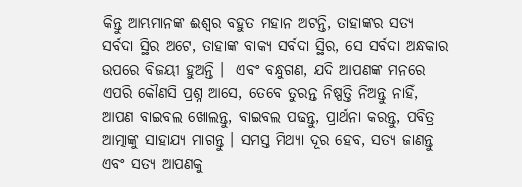କିନ୍ତୁ ଆମ୍ଭମାନଙ୍କ ଈଶ୍ୱର ବହୁତ ମହାନ ଅଟନ୍ତି, ତାହାଙ୍କର ସତ୍ୟ ସର୍ବଦା ସ୍ଥିର ଅଟେ, ତାହାଙ୍କ ବାକ୍ୟ ସର୍ବଦା ସ୍ଥିର, ସେ ସର୍ବଦା ଅନ୍ଧକାର ଉପରେ ବିଜୟୀ ହୁଅନ୍ତି ।  ଏବଂ ବନ୍ଧୁଗଣ, ଯଦି ଆପଣଙ୍କ ମନରେ ଏପରି କୌଣସି ପ୍ରଶ୍ନ ଆସେ, ତେବେ ତୁରନ୍ତ ନିଷ୍ପତ୍ତି ନିଅନ୍ତୁ ନାହିଁ, ଆପଣ ବାଇବଲ ଖୋଲନ୍ତୁ, ବାଇବଲ ପଢନ୍ତୁ, ପ୍ରାର୍ଥନା କରନ୍ତୁ, ପବିତ୍ର ଆତ୍ମାଙ୍କୁ ସାହାଯ୍ୟ ମାଗନ୍ତୁ । ସମସ୍ତ ମିଥ୍ୟା ଦୂର ହେବ, ସତ୍ୟ ଜାଣନ୍ତୁ ଏବଂ ସତ୍ୟ ଆପଣକୁ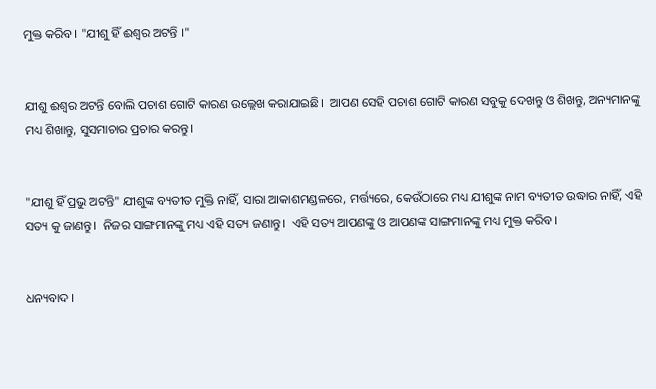ମୁକ୍ତ କରିବ । "ଯୀଶୁ ହିଁ ଈଶ୍ୱର ଅଟନ୍ତି ।"


ଯୀଶୁ ଈଶ୍ବର ଅଟନ୍ତି ବୋଲି ପଚାଶ ଗୋଟି କାରଣ ଉଲ୍ଲେଖ କରାଯାଇଛି।  ଆପଣ ସେହି ପଚାଶ ଗୋଟି କାରଣ ସବୁକୁ ଦେଖନ୍ତୁ ଓ ଶିଖନ୍ତୁ, ଅନ୍ୟମାନଙ୍କୁ ମଧ୍ୟ ଶିଖାନ୍ତୁ, ସୁସମାଚାର ପ୍ରଚାର କରନ୍ତୁ।


"ଯୀଶୁ ହିଁ ପ୍ରଭୁ ଅଟନ୍ତି" ଯୀଶୁଙ୍କ ବ୍ୟତୀତ ମୁକ୍ତି ନାହିଁ, ସାରା ଆକାଶମଣ୍ଡଳରେ, ମର୍ତ୍ତ୍ୟରେ, କେଉଁଠାରେ ମଧ୍ୟ ଯୀଶୁଙ୍କ ନାମ ବ୍ୟତୀତ ଉଦ୍ଧାର ନାହିଁ, ଏହି ସତ୍ୟ କୁ ଜାଣନ୍ତୁ।  ନିଜର ସାଙ୍ଗମାନଙ୍କୁ ମଧ୍ୟ ଏହି ସତ୍ୟ ଜଣାନ୍ତୁ।  ଏହି ସତ୍ୟ ଆପଣଙ୍କୁ ଓ ଆପଣଙ୍କ ସାଙ୍ଗମାନଙ୍କୁ ମଧ୍ୟ ମୁକ୍ତ କରିବ।


ଧନ୍ୟବାଦ ।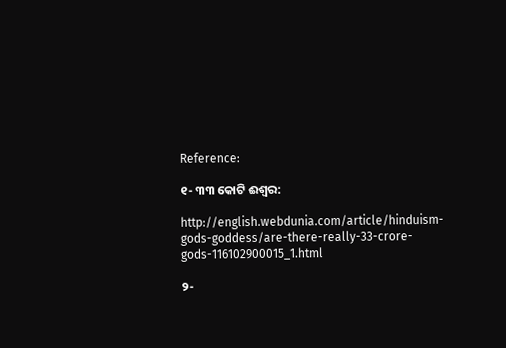Reference:

୧- ୩୩ କୋଟି ଈଶ୍ବର:

http://english.webdunia.com/article/hinduism-gods-goddess/are-there-really-33-crore-gods-116102900015_1.html

୨-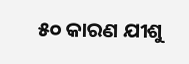୫୦ କାରଣ ଯୀଶୁ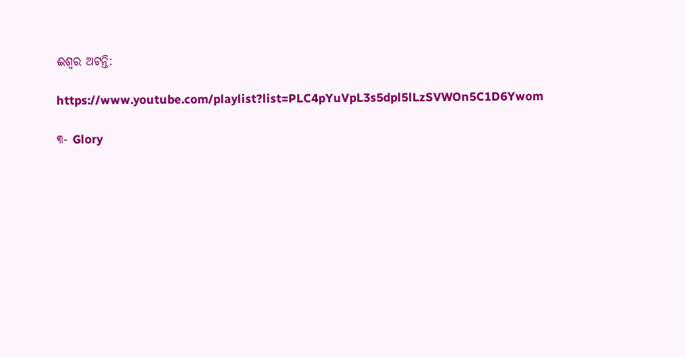ଈଶ୍ବର ଅଟନ୍ତି:

https://www.youtube.com/playlist?list=PLC4pYuVpL3s5dpl5lLzSVWOn5C1D6Ywom

୩- Glory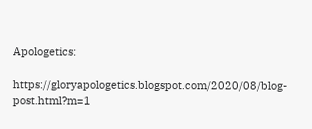Apologetics:

https://gloryapologetics.blogspot.com/2020/08/blog-post.html?m=1